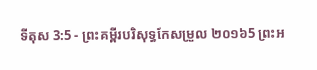ទីតុស 3:5 - ព្រះគម្ពីរបរិសុទ្ធកែសម្រួល ២០១៦5 ព្រះអ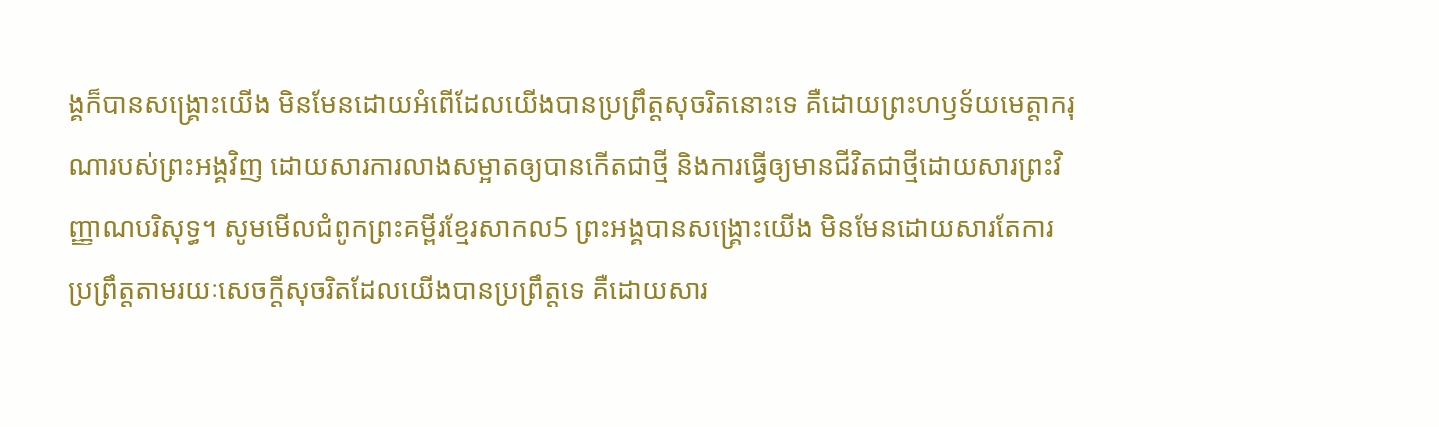ង្គក៏បានសង្គ្រោះយើង មិនមែនដោយអំពើដែលយើងបានប្រព្រឹត្តសុចរិតនោះទេ គឺដោយព្រះហឫទ័យមេត្តាករុណារបស់ព្រះអង្គវិញ ដោយសារការលាងសម្អាតឲ្យបានកើតជាថ្មី និងការធ្វើឲ្យមានជីវិតជាថ្មីដោយសារព្រះវិញ្ញាណបរិសុទ្ធ។ សូមមើលជំពូកព្រះគម្ពីរខ្មែរសាកល5 ព្រះអង្គបានសង្គ្រោះយើង មិនមែនដោយសារតែការប្រព្រឹត្តតាមរយៈសេចក្ដីសុចរិតដែលយើងបានប្រព្រឹត្តទេ គឺដោយសារ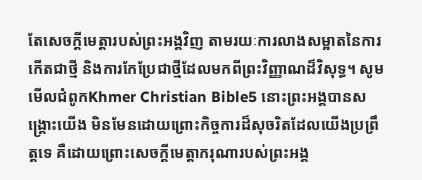តែសេចក្ដីមេត្តារបស់ព្រះអង្គវិញ តាមរយៈការលាងសម្អាតនៃការកើតជាថ្មី និងការកែប្រែជាថ្មីដែលមកពីព្រះវិញ្ញាណដ៏វិសុទ្ធ។ សូមមើលជំពូកKhmer Christian Bible5 នោះព្រះអង្គបានសង្គ្រោះយើង មិនមែនដោយព្រោះកិច្ចការដ៏សុចរិតដែលយើងប្រព្រឹត្តទេ គឺដោយព្រោះសេចក្ដីមេត្តាករុណារបស់ព្រះអង្គ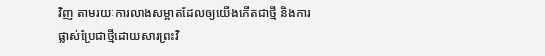វិញ តាមរយៈការលាងសម្អាតដែលឲ្យយើងកើតជាថ្មី និងការផ្លាស់ប្រែជាថ្មីដោយសារព្រះវិ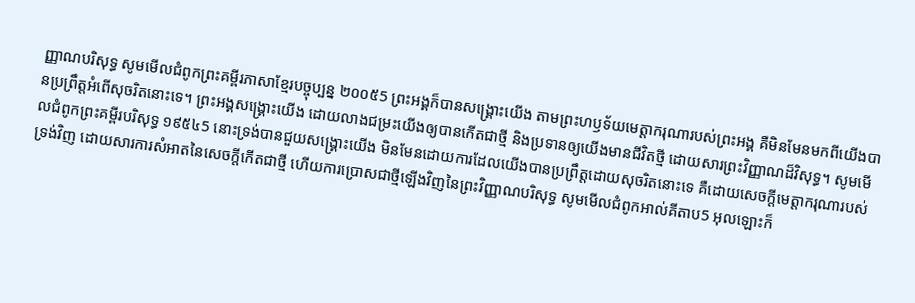ញ្ញាណបរិសុទ្ធ សូមមើលជំពូកព្រះគម្ពីរភាសាខ្មែរបច្ចុប្បន្ន ២០០៥5 ព្រះអង្គក៏បានសង្គ្រោះយើង តាមព្រះហឫទ័យមេត្តាករុណារបស់ព្រះអង្គ គឺមិនមែនមកពីយើងបានប្រព្រឹត្តអំពើសុចរិតនោះទេ។ ព្រះអង្គសង្គ្រោះយើង ដោយលាងជម្រះយើងឲ្យបានកើតជាថ្មី និងប្រទានឲ្យយើងមានជីវិតថ្មី ដោយសារព្រះវិញ្ញាណដ៏វិសុទ្ធ។ សូមមើលជំពូកព្រះគម្ពីរបរិសុទ្ធ ១៩៥៤5 នោះទ្រង់បានជួយសង្គ្រោះយើង មិនមែនដោយការដែលយើងបានប្រព្រឹត្តដោយសុចរិតនោះទេ គឺដោយសេចក្ដីមេត្តាករុណារបស់ទ្រង់វិញ ដោយសារការសំអាតនៃសេចក្ដីកើតជាថ្មី ហើយការប្រោសជាថ្មីឡើងវិញនៃព្រះវិញ្ញាណបរិសុទ្ធ សូមមើលជំពូកអាល់គីតាប5 អុលឡោះក៏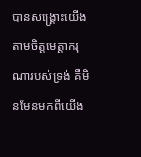បានសង្គ្រោះយើង តាមចិត្តមេត្ដាករុណារបស់ទ្រង់ គឺមិនមែនមកពីយើង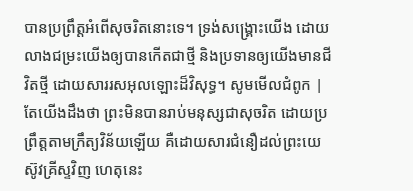បានប្រព្រឹត្ដអំពើសុចរិតនោះទេ។ ទ្រង់សង្គ្រោះយើង ដោយលាងជម្រះយើងឲ្យបានកើតជាថ្មី និងប្រទានឲ្យយើងមានជីវិតថ្មី ដោយសាររសអុលឡោះដ៏វិសុទ្ធ។ សូមមើលជំពូក |
តែយើងដឹងថា ព្រះមិនបានរាប់មនុស្សជាសុចរិត ដោយប្រព្រឹត្តតាមក្រឹត្យវិន័យឡើយ គឺដោយសារជំនឿដល់ព្រះយេស៊ូវគ្រីស្ទវិញ ហេតុនេះ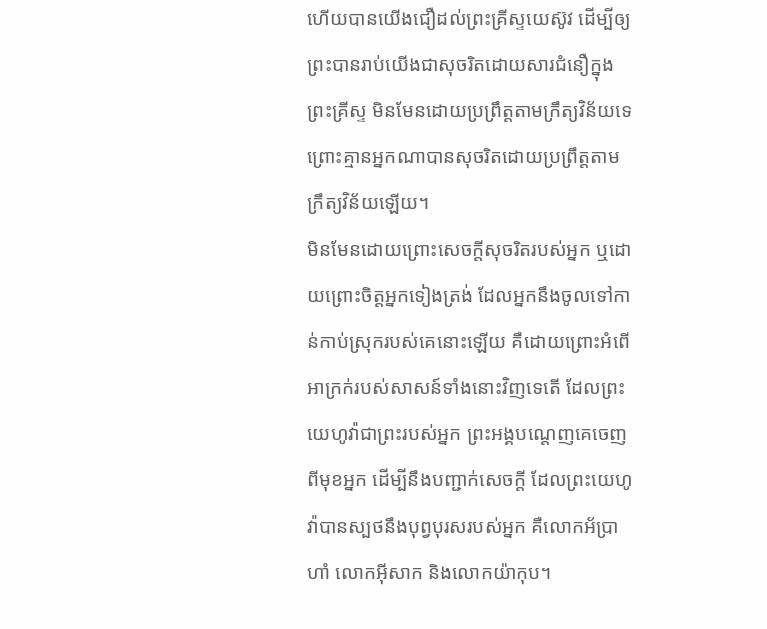ហើយបានយើងជឿដល់ព្រះគ្រីស្ទយេស៊ូវ ដើម្បីឲ្យព្រះបានរាប់យើងជាសុចរិតដោយសារជំនឿក្នុងព្រះគ្រីស្ទ មិនមែនដោយប្រព្រឹត្តតាមក្រឹត្យវិន័យទេ ព្រោះគ្មានអ្នកណាបានសុចរិតដោយប្រព្រឹត្តតាមក្រឹត្យវិន័យឡើយ។
មិនមែនដោយព្រោះសេចក្ដីសុចរិតរបស់អ្នក ឬដោយព្រោះចិត្តអ្នកទៀងត្រង់ ដែលអ្នកនឹងចូលទៅកាន់កាប់ស្រុករបស់គេនោះឡើយ គឺដោយព្រោះអំពើអាក្រក់របស់សាសន៍ទាំងនោះវិញទេតើ ដែលព្រះយេហូវ៉ាជាព្រះរបស់អ្នក ព្រះអង្គបណ្តេញគេចេញពីមុខអ្នក ដើម្បីនឹងបញ្ជាក់សេចក្ដី ដែលព្រះយេហូវ៉ាបានស្បថនឹងបុព្វបុរសរបស់អ្នក គឺលោកអ័ប្រាហាំ លោកអ៊ីសាក និងលោកយ៉ាកុប។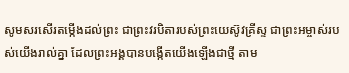សូមសរសើរតម្កើងដល់ព្រះ ជាព្រះវរបិតារបស់ព្រះយេស៊ូវគ្រីស្ទ ជាព្រះអម្ចាស់របស់យើងរាល់គ្នា ដែលព្រះអង្គបានបង្កើតយើងឡើងជាថ្មី តាម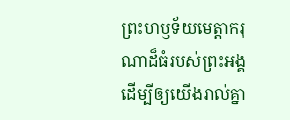ព្រះហឫទ័យមេត្តាករុណាដ៏ធំរបស់ព្រះអង្គ ដើម្បីឲ្យយើងរាល់គ្នា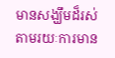មានសង្ឃឹមដ៏រស់ តាមរយៈការមាន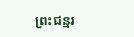ព្រះជន្មរ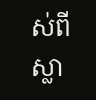ស់ពីស្លា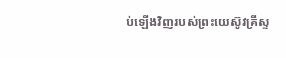ប់ឡើងវិញរបស់ព្រះយេស៊ូវគ្រីស្ទ